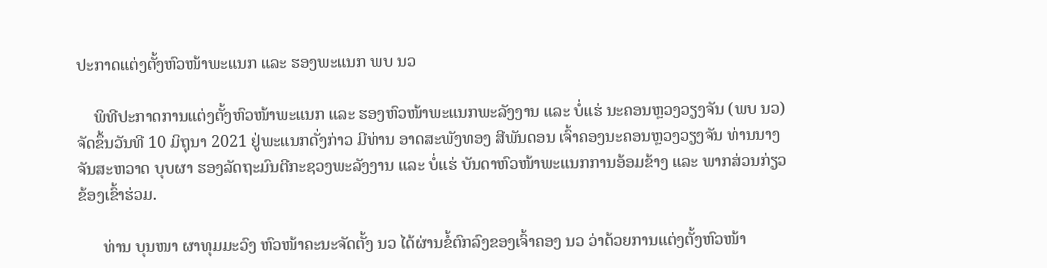ປະກາດແຕ່ງຕັ້ງຫົວໜ້າພະແນກ ແລະ ຮອງພະແນກ ພບ ນວ

    ພິທີປະກາດການແຕ່ງຕັ້ງຫົວໜ້າພະແນກ ແລະ ຮອງຫົວໜ້າພະແນກພະລັງງານ ແລະ ບໍ່ແຮ່ ນະຄອນຫຼວງວຽງຈັນ (ພບ ນວ) ຈັດຂຶ້ນວັນທີ 10 ມິຖຸນາ 2021 ຢູ່ພະແນກດັ່ງກ່າວ ມີທ່ານ ອາດສະພັງທອງ ສີພັນດອນ ເຈົ້າຄອງນະຄອນຫຼວງວຽງຈັນ ທ່ານນາງ ຈັນສະຫວາດ ບຸບຜາ ຮອງລັດຖະມົນຕີກະຊວງພະລັງງານ ແລະ ບໍ່ແຮ່ ບັນດາຫົວໜ້າພະແນກການອ້ອມຂ້າງ ແລະ ພາກສ່ວນກ່ຽວຂ້ອງເຂົ້າຮ່ວມ.

      ທ່ານ ບຸນໜາ ຜາທຸມມະວົງ ຫົວໜ້າຄະນະຈັດຕັ້ງ ນວ ໄດ້ຜ່ານຂໍ້ຕົກລົງຂອງເຈົ້າຄອງ ນວ ວ່າດ້ວຍການແຕ່ງຕັ້ງຫົວໜ້າ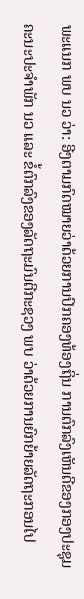ພະແນກ ພບ ນວ ວ່າ: ອີງຕາມກົດໝາຍວ່າດ້ວຍການປົກຄອງທ້ອງຖິ່ນ ການຕົກລົງເຫັນດີຂອງກອງປະຊຸມຄະນະປະຈຳພັກ ນວ ແລະ ຂໍ້ຕົກລົງຂອງລັດຖະມົນຕີກະຊວງ ພບ ວ່າດ້ວຍການຍົກຍ້າຍລັດຖະກອນໄປ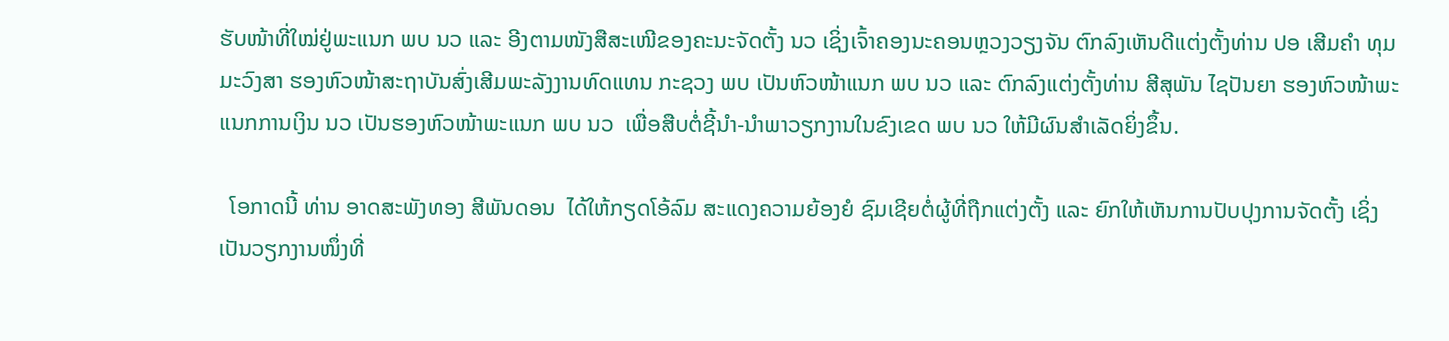ຮັບໜ້າທີ່ໃໝ່ຢູ່ພະແນກ ພບ ນວ ແລະ ອີງຕາມໜັງສືສະເໜີຂອງຄະນະຈັດຕັ້ງ ນວ ເຊິ່ງເຈົ້າຄອງນະຄອນຫຼວງວຽງຈັນ ຕົກລົງເຫັນດີແຕ່ງຕັ້ງທ່ານ ປອ ເສີມຄໍາ ທຸມມະວົງສາ ຮອງຫົວໜ້າສະຖາບັນສົ່ງເສີມພະລັງງານທົດແທນ ກະຊວງ ພບ ເປັນຫົວໜ້າແນກ ພບ ນວ ແລະ ຕົກລົງແຕ່ງຕັ້ງທ່ານ ສີສຸພັນ ໄຊປັນຍາ ຮອງຫົວໜ້າພະແນກການເງິນ ນວ ເປັນຮອງຫົວໜ້າພະແນກ ພບ ນວ  ເພື່ອສືບຕໍ່ຊີ້ນຳ-ນຳພາວຽກງານໃນຂົງເຂດ ພບ ນວ ໃຫ້ມີຜົນສຳເລັດຍິ່ງຂຶ້ນ.

  ໂອກາດນີ້ ທ່ານ ອາດສະພັງທອງ ສີພັນດອນ  ໄດ້ໃຫ້ກຽດໂອ້ລົມ ສະແດງຄວາມຍ້ອງຍໍ ຊົມເຊີຍຕໍ່ຜູ້ທີ່ຖືກແຕ່ງຕັ້ງ ແລະ ຍົກໃຫ້ເຫັນການປັບປຸງການຈັດຕັ້ງ ເຊິ່ງເປັນວຽກງານໜຶ່ງທີ່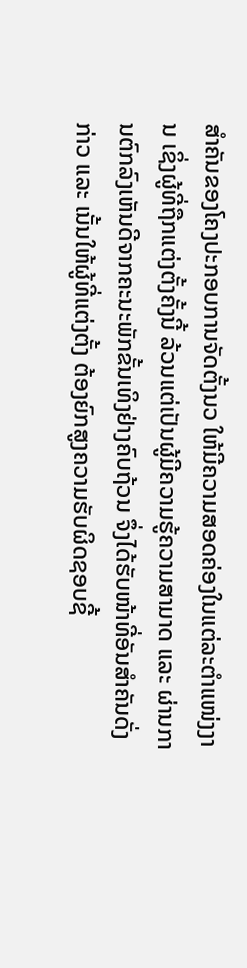ສໍາຄັນຂອງໂຄງປະກອບການຈັດຕັ້ງນວ ໃຫ້ມີຄວາມສອດຄ່ອງໃນແຕ່ລະຕຳແໜ່ງງານ ເຊິ່ງຜູ້ທີ່ຖືກແຕ່ງຕັ້ງຄັ້ງນີ້ ລ້ວນແຕ່ເປັນຜູ້ມີຄວາມຮູ້ຄວາມສາມາດ ແລະ ຜ່ານການຕົກລົງເຫັນດີຈາກຄະນະພັກຂັ້ນເທິງຢ່າງຄົບຖ້ວນ ຈຶ່ງໄດ້ຮັບໜ້າທີ່ອັນສຳຄັນດັ່ງກ່າວ ແລະ ເນັ້ນໃຫ້ຜູ້ທີ່ແຕ່ງຕັ້ງ ຕ້ອງຍົກສູງຄວາມຮັບຜິດຊອບຊີ້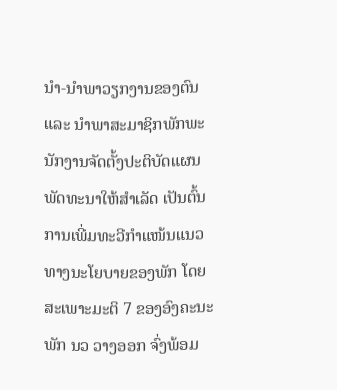ນໍາ-ນໍາພາວຽກງານຂອງຕົນ ແລະ ນໍາພາສະມາຊິກພັກພະນັກງານຈັດຕັ້ງປະຕິບັດແຜນພັດທະນາໃຫ້ສໍາເລັດ ເປັນຕົ້ນ ການເພີ່ມທະວີກຳແໜ້ນແນວທາງນະໂຍບາຍຂອງພັກ ໂດຍສະເພາະມະຕິ 7 ຂອງອົງຄະນະພັກ ນວ ວາງອອກ ຈົ່ງພ້ອມ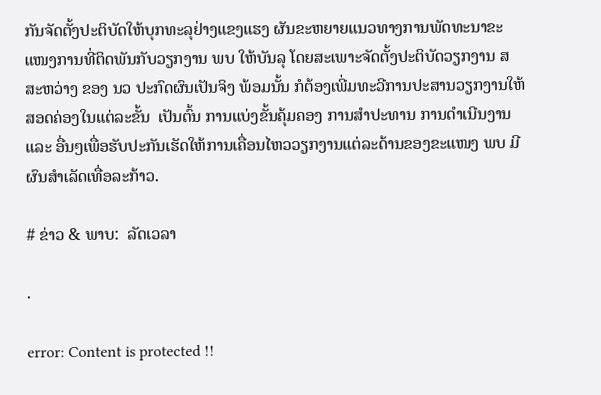ກັນຈັດຕັ້ງປະຕິບັດໃຫ້ບຸກທະລຸຢ່າງແຂງແຮງ ຜັນຂະຫຍາຍແນວທາງການພັດທະນາຂະແໜງການທີ່ຕິດພັນກັບວຽກງານ ພບ ໃຫ້ບັນລຸ ໂດຍສະເພາະຈັດຕັ້ງປະຕິບັດວຽກງານ ສ ສະຫວ່າງ ຂອງ ນວ ປະກົດຜົນເປັນຈິງ ພ້ອມນັ້ນ ກໍຕ້ອງເພີ່ມທະວີການປະສານວຽກງານໃຫ້ສອດຄ່ອງໃນແຕ່ລະຂັ້ນ  ເປັນຕົ້ນ ການແບ່ງຂັ້ນຄຸ້ມຄອງ ການສໍາປະທານ ການດຳເນີນງານ ແລະ ອື່ນໆເພື່ອຮັບປະກັນເຮັດໃຫ້ການເຄື່ອນໄຫວວຽກງານແຕ່ລະດ້ານຂອງຂະແໜງ ພບ ມີຜົນສຳເລັດເທື່ອລະກ້າວ.

# ຂ່າວ & ພາບ:  ລັດເວລາ

.

error: Content is protected !!